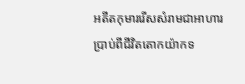អតីតកុមាររើសសំរាមជាអាហារប្រាប់ពីជីវិតតោកយ៉ាកទ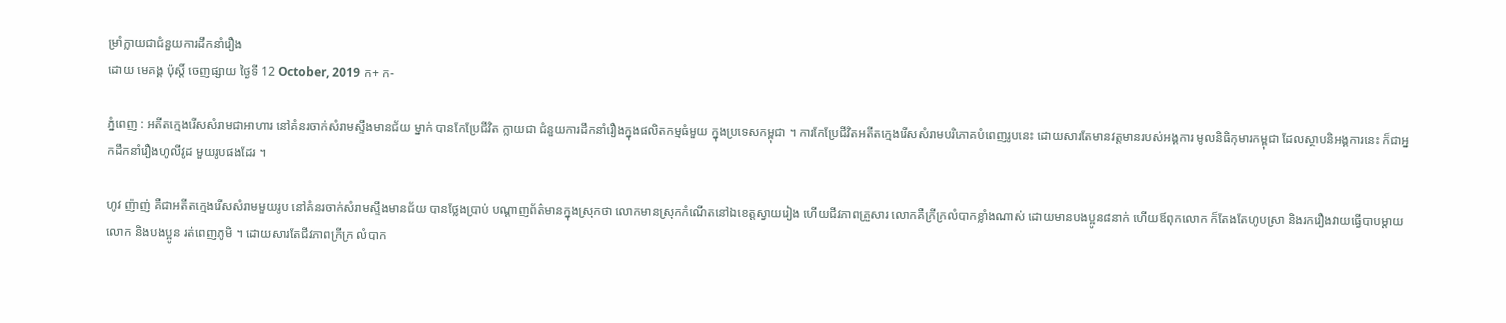ម្រាំក្លាយជាជំនួយការដឹកនាំរឿង
ដោយ មេគង្គ ប៉ុស្តិ៍ ចេញផ្សាយ ថ្ងៃទី 12 October, 2019 ក+ ក-

ភ្នំពេញ : អតីតក្មេងរើសសំរាមជាអាហារ នៅគំនរចាក់សំរាមស្ទឹងមានជ័យ ម្នាក់ បានកែប្រែជីវិត ក្លាយជា ជំនួយការដឹកនាំរឿងក្នុងផលិតកម្មធំមួយ ក្នុងប្រទេសកម្ពុជា ។ ការកែប្រែជីវិតអតីតក្មេងរើសសំរាមបរិភោគបំពេញរូបនេះ ដោយសារតែមានវត្តមានរបស់អង្គការ មូលនិធិកុមារកម្ពុជា ដែលស្ថាបនិអង្គការនេះ ក៏ជាអ្នកដឹកនាំរឿងហូលីវូដ មួយរូបផងដែរ ។

ហូវ ញ៉ាញ់ គឺជាអតីតក្មេងរើសសំរាមមួយរូប នៅគំនរចាក់សំរាមស្ទឹងមានជ័យ បានថ្លែងប្រាប់ បណ្ដាញព័ត៌មានក្នុងស្រុកថា លោកមានស្រុកកំណើតនៅឯខេត្តស្វាយរៀង ហើយជីវភាពគ្រួសារ លោកគឺក្រីក្រលំបាកខ្លាំងណាស់ ដោយមានបងប្អូន៨នាក់ ហើយឪពុកលោក ក៏តែងតែហូបស្រា និងរករឿងវាយធ្វើបាបម្ដាយលោក និងបងប្អូន រត់ពេញភូមិ ។ ដោយសារតែជីវភាពក្រីក្រ លំបាក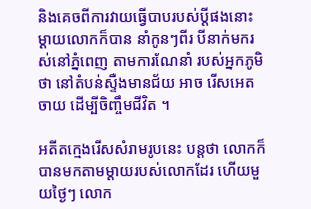និងគេចពីការវាយធ្វើបាបរបស់ប្ដីផងនោះ ម្ដាយលោកក៏បាន នាំកូនៗពីរ បីនាក់មករស់នៅភ្នំពេញ តាមការណែនាំ របស់អ្នកភូមិ ថា នៅតំបន់ស្ទឺងមានជ័យ អាច រើសអេតចាយ ដើម្បីចិញ្ចឹមជីវិត ។

អតីតក្មេងរើសសំរាមរូបនេះ បន្តថា លោកក៏បានមកតាមម្ដាយរបស់លោកដែរ ហើយមួយថ្ងៃៗ លោក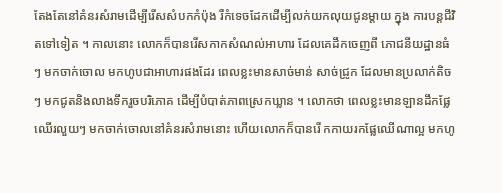តែងតែនៅគំនរសំរាមដើម្បីរើសសំបកកំប៉ុង រឺកំទេចដែកដើម្បីលក់យកលុយជូនម្ដាយ ក្នុង ការបន្តជីវិតទៅទៀត ។ កាលនោះ លោកក៏បានរើសកាកសំណល់អាហារ ដែលគេដឹកចេញពី ភោជនីយដ្ឋានធំៗ មកចាក់ចោល មកហូបជាអាហារផងដែរ ពេលខ្លះមានសាច់មាន់ សាច់ជ្រូក ដែលមានប្រលាក់តិចៗ មកជូតនិងលាងទឹករួចបរិភោគ ដើម្បីបំបាត់ភាពស្រេកឃ្លាន ។ លោកថា ពេលខ្លះមានឡានដឹកផ្លែឈើរលួយៗ មកចាក់ចោលនៅគំនរសំរាមនោះ ហើយលោកក៏បានរើ កកាយរកផ្លែឈើណាល្អ មកហូ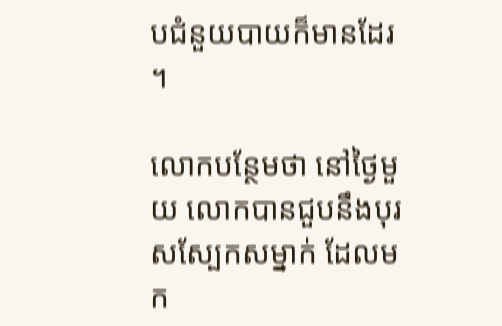បជំនួយបាយក៏មានដែរ ។

លោកបន្ថែមថា នៅថ្ងៃមួយ លោកបានជួបនឹងបុរសស្បែកសម្នាក់ ដែលមក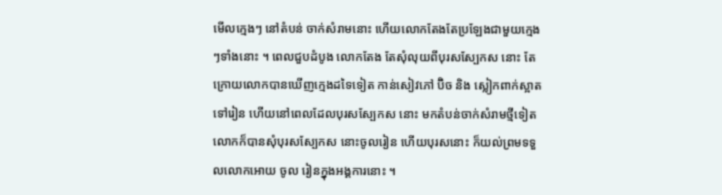មើលក្មេងៗ នៅតំបន់ ចាក់សំរាមនោះ ហើយលោកតែងតែប្រឡែងជាមួយក្មេងៗទាំងនោះ ។ ពេលជួបដំបូង លោកតែង តែសុំលុយពីបុរសស្បែកស នោះ តែក្រោយលោកបានឃើញក្មេងដទៃទៀត កាន់សៀវភៅ ប៊ិច និង ស្លៀកពាក់ស្អាតទៅរៀន ហើយនៅពេលដែលបុរសស្បែកស នោះ មកតំបន់ចាក់សំរាមថ្មីទៀត លោកក៏បានសុំបុរសស្បែកស នោះចូលរៀន ហើយបុរសនោះ ក៏យល់ព្រមទទួលលោកអោយ ចូល រៀនក្នុងអង្គការនោះ ។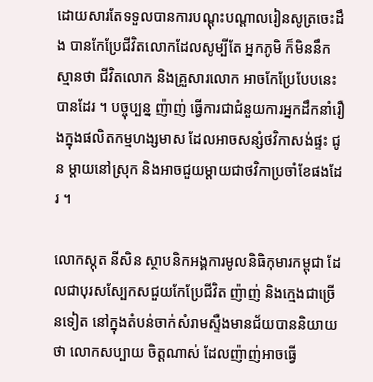ដោយសារតែទទួលបានការបណ្ដុះបណ្ដាលរៀនសូត្រចេះដឹង បានកែប្រែជីវិតលោកដែលសូម្បីតែ អ្នកភូមិ ក៏មិននឹកស្មានថា ជីវិតលោក និងគ្រួសារលោក អាចកែប្រែបែបនេះបានដែរ ។ បច្ចុប្បន្ន ញ៉ាញ់ ធ្វើការជាជំនួយការអ្នកដឹកនាំរឿងក្នុងផលិតកម្មហង្សមាស ដែលអាចសន្សំថវិកាសង់ផ្ទះ ជូន ម្ដាយនៅស្រុក និងអាចជួយម្ដាយជាថវិកាប្រចាំខែផងដែរ ។

លោកស្កុត នីសិន ស្ថាបនិកអង្គការមូលនិធិកុមារកម្ពុជា ដែលជាបុរសស្បែកសជួយកែប្រែជីវិត ញ៉ាញ់ និងក្មេងជាច្រើនទៀត នៅក្នុងតំបន់ចាក់សំរាមស្ទឺងមានជ័យបាននិយាយថា លោកសប្បាយ ចិត្តណាស់ ដែលញ៉ាញ់អាចធ្វើ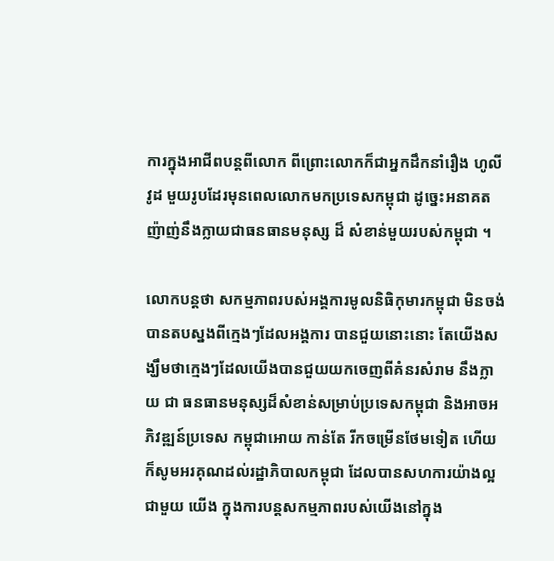ការក្នុងអាជីពបន្តពីលោក ពីព្រោះលោកក៏ជាអ្នកដឹកនាំរឿង ហូលីវូដ មួយរូបដែរមុនពេលលោកមកប្រទេសកម្ពុជា ដូច្នេះអនាគត ញ៉ាញ់នឹងក្លាយជាធនធានមនុស្ស ដ៏ សំខាន់មួយរបស់កម្ពុជា ។

លោកបន្តថា សកម្មភាពរបស់អង្គការមូលនិធិកុមារកម្ពុជា មិនចង់បានតបស្នងពីក្មេងៗដែលអង្គការ បានជួយនោះនោះ តែយើងសង្ឃឹមថាក្មេងៗដែលយើងបានជួយយកចេញពីគំនរសំរាម នឹងក្លាយ ជា ធនធានមនុស្សដ៏សំខាន់សម្រាប់ប្រទេសកម្ពុជា និងអាចអភិវឌ្ឍន៍ប្រទេស កម្ពុជាអោយ កាន់តែ រីកចម្រើនថែមទៀត ហើយក៏សូមអរគុណដល់រដ្ឋាភិបាលកម្ពុជា ដែលបានសហការយ៉ាងល្អជាមួយ យើង ក្នុងការបន្តសកម្មភាពរបស់យើងនៅក្នុង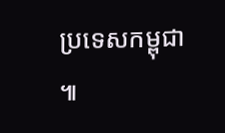ប្រទេសកម្ពុជា ៕